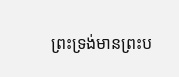ព្រះទ្រង់មានព្រះប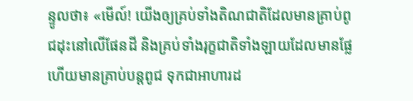ន្ទូលថា៖ «មើល៍! យើងឲ្យគ្រប់ទាំងតិណជាតិដែលមានគ្រាប់ពូជដុះនៅលើផែនដី និងគ្រប់ទាំងរុក្ខជាតិទាំងឡាយដែលមានផ្លែ ហើយមានគ្រាប់បន្តពូជ ទុកជាអាហារដ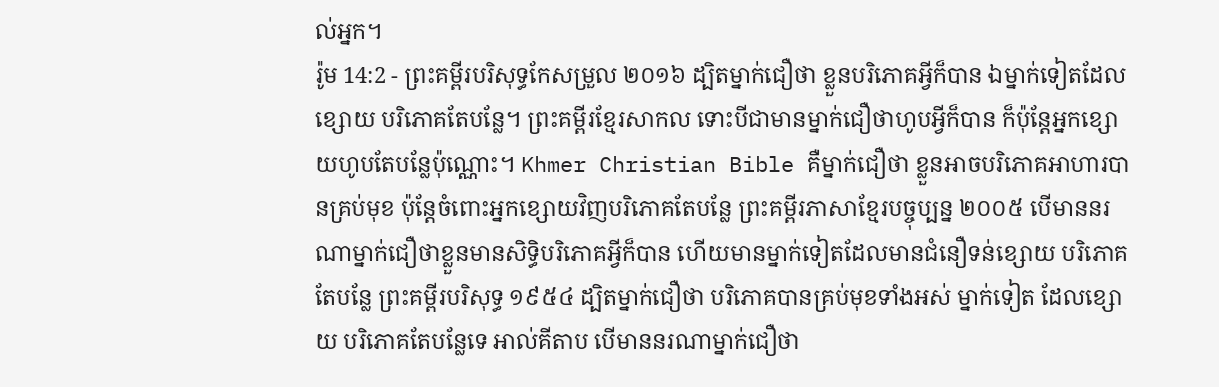ល់អ្នក។
រ៉ូម 14:2 - ព្រះគម្ពីរបរិសុទ្ធកែសម្រួល ២០១៦ ដ្បិតម្នាក់ជឿថា ខ្លួនបរិភោគអ្វីក៏បាន ឯម្នាក់ទៀតដែលខ្សោយ បរិភោគតែបន្លែ។ ព្រះគម្ពីរខ្មែរសាកល ទោះបីជាមានម្នាក់ជឿថាហូបអ្វីក៏បាន ក៏ប៉ុន្តែអ្នកខ្សោយហូបតែបន្លែប៉ុណ្ណោះ។ Khmer Christian Bible គឺម្នាក់ជឿថា ខ្លួនអាចបរិភោគអាហារបានគ្រប់មុខ ប៉ុន្ដែចំពោះអ្នកខ្សោយវិញបរិភោគតែបន្លែ ព្រះគម្ពីរភាសាខ្មែរបច្ចុប្បន្ន ២០០៥ បើមាននរណាម្នាក់ជឿថាខ្លួនមានសិទ្ធិបរិភោគអ្វីក៏បាន ហើយមានម្នាក់ទៀតដែលមានជំនឿទន់ខ្សោយ បរិភោគតែបន្លែ ព្រះគម្ពីរបរិសុទ្ធ ១៩៥៤ ដ្បិតម្នាក់ជឿថា បរិភោគបានគ្រប់មុខទាំងអស់ ម្នាក់ទៀត ដែលខ្សោយ បរិភោគតែបន្លែទេ អាល់គីតាប បើមាននរណាម្នាក់ជឿថា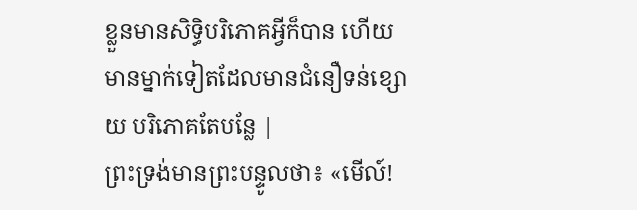ខ្លួនមានសិទ្ធិបរិភោគអ្វីក៏បាន ហើយមានម្នាក់ទៀតដែលមានជំនឿទន់ខ្សោយ បរិភោគតែបន្លែ |
ព្រះទ្រង់មានព្រះបន្ទូលថា៖ «មើល៍!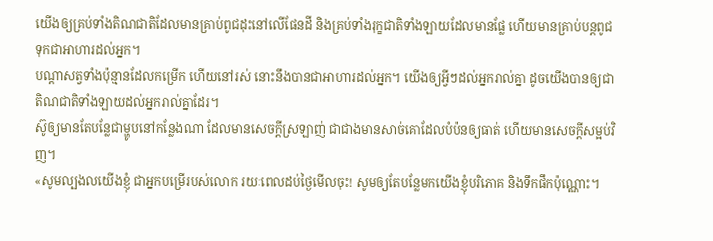យើងឲ្យគ្រប់ទាំងតិណជាតិដែលមានគ្រាប់ពូជដុះនៅលើផែនដី និងគ្រប់ទាំងរុក្ខជាតិទាំងឡាយដែលមានផ្លែ ហើយមានគ្រាប់បន្តពូជ ទុកជាអាហារដល់អ្នក។
បណ្ដាសត្វទាំងប៉ុន្មានដែលកម្រើក ហើយនៅរស់ នោះនឹងបានជាអាហារដល់អ្នក។ យើងឲ្យអ្វីៗដល់អ្នករាល់គ្នា ដូចយើងបានឲ្យជាតិណជាតិទាំងឡាយដល់អ្នករាល់គ្នាដែរ។
ស៊ូឲ្យមានតែបន្លែជាម្ហូបនៅកន្លែងណា ដែលមានសេចក្ដីស្រឡាញ់ ជាជាងមានសាច់គោដែលបំប៉នឲ្យធាត់ ហើយមានសេចក្ដីសម្អប់វិញ។
«សូមល្បងលយើងខ្ញុំ ជាអ្នកបម្រើរបស់លោក រយៈពេលដប់ថ្ងៃមើលចុះ! សូមឲ្យតែបន្លែមកយើងខ្ញុំបរិភោគ និងទឹកផឹកប៉ុណ្ណោះ។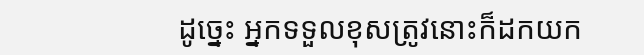ដូច្នេះ អ្នកទទួលខុសត្រូវនោះក៏ដកយក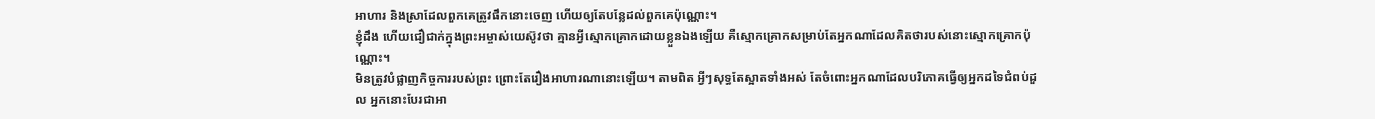អាហារ និងស្រាដែលពួកគេត្រូវផឹកនោះចេញ ហើយឲ្យតែបន្លែដល់ពួកគេប៉ុណ្ណោះ។
ខ្ញុំដឹង ហើយជឿជាក់ក្នុងព្រះអម្ចាស់យេស៊ូវថា គ្មានអ្វីស្មោកគ្រោកដោយខ្លួនឯងឡើយ គឺស្មោកគ្រោកសម្រាប់តែអ្នកណាដែលគិតថារបស់នោះស្មោកគ្រោកប៉ុណ្ណោះ។
មិនត្រូវបំផ្លាញកិច្ចការរបស់ព្រះ ព្រោះតែរឿងអាហារណានោះឡើយ។ តាមពិត អ្វីៗសុទ្ធតែស្អាតទាំងអស់ តែចំពោះអ្នកណាដែលបរិភោគធ្វើឲ្យអ្នកដទៃជំពប់ដួល អ្នកនោះបែរជាអា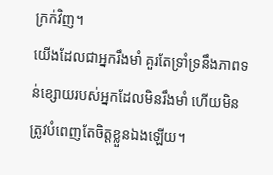ក្រក់វិញ។
យើងដែលជាអ្នករឹងមាំ គួរតែទ្រាំទ្រនឹងភាពទន់ខ្សោយរបស់អ្នកដែលមិនរឹងមាំ ហើយមិនត្រូវបំពេញតែចិត្តខ្លួនឯងឡើយ។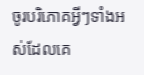ចូរបរិភោគអ្វីៗទាំងអស់ដែលគេ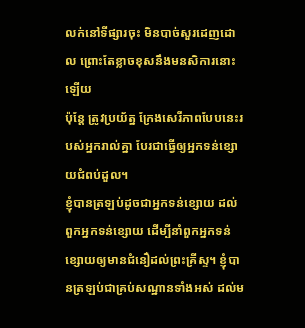លក់នៅទីផ្សារចុះ មិនបាច់សួរដេញដោល ព្រោះតែខ្លាចខុសនឹងមនសិការនោះឡើយ
ប៉ុន្តែ ត្រូវប្រយ័ត្ន ក្រែងសេរីភាពបែបនេះរបស់អ្នករាល់គ្នា បែរជាធ្វើឲ្យអ្នកទន់ខ្សោយជំពប់ដួល។
ខ្ញុំបានត្រឡប់ដូចជាអ្នកទន់ខ្សោយ ដល់ពួកអ្នកទន់ខ្សោយ ដើម្បីនាំពួកអ្នកទន់ខ្សោយឲ្យមានជំនឿដល់ព្រះគ្រីស្ទ។ ខ្ញុំបានត្រឡប់ជាគ្រប់សណ្ឋានទាំងអស់ ដល់ម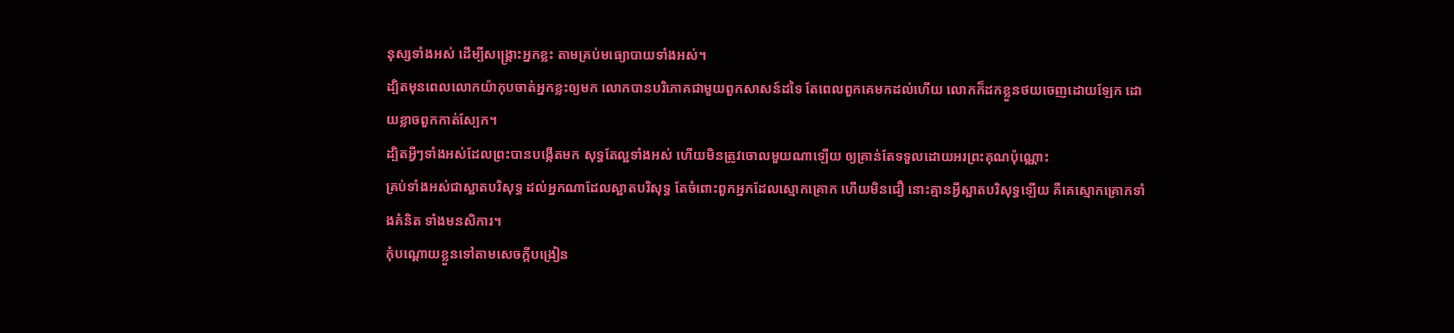នុស្សទាំងអស់ ដើម្បីសង្គ្រោះអ្នកខ្លះ តាមគ្រប់មធ្យោបាយទាំងអស់។
ដ្បិតមុនពេលលោកយ៉ាកុបចាត់អ្នកខ្លះឲ្យមក លោកបានបរិភោគជាមួយពួកសាសន៍ដទៃ តែពេលពួកគេមកដល់ហើយ លោកក៏ដកខ្លួនថយចេញដោយឡែក ដោយខ្លាចពួកកាត់ស្បែក។
ដ្បិតអ្វីៗទាំងអស់ដែលព្រះបានបង្កើតមក សុទ្ធតែល្អទាំងអស់ ហើយមិនត្រូវចោលមួយណាឡើយ ឲ្យគ្រាន់តែទទួលដោយអរព្រះគុណប៉ុណ្ណោះ
គ្រប់ទាំងអស់ជាស្អាតបរិសុទ្ធ ដល់អ្នកណាដែលស្អាតបរិសុទ្ធ តែចំពោះពួកអ្នកដែលស្មោកគ្រោក ហើយមិនជឿ នោះគ្មានអ្វីស្អាតបរិសុទ្ធឡើយ គឺគេស្មោកគ្រោកទាំងគំនិត ទាំងមនសិការ។
កុំបណ្តោយខ្លួនទៅតាមសេចក្ដីបង្រៀន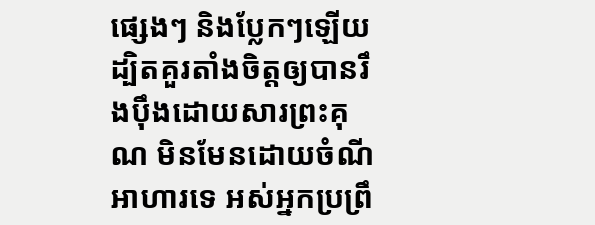ផ្សេងៗ និងប្លែកៗឡើយ ដ្បិតគួរតាំងចិត្តឲ្យបានរឹងប៉ឹងដោយសារព្រះគុណ មិនមែនដោយចំណីអាហារទេ អស់អ្នកប្រព្រឹ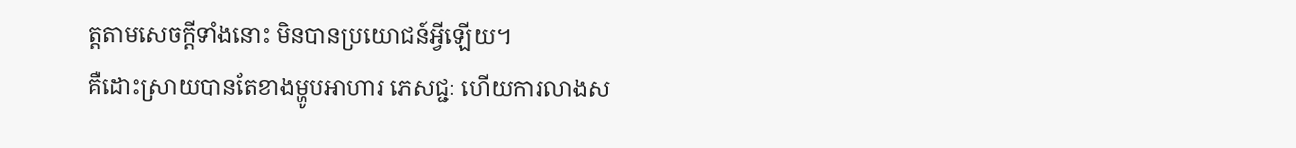ត្តតាមសេចក្តីទាំងនោះ មិនបានប្រយោជន៍អ្វីឡើយ។
គឺដោះស្រាយបានតែខាងម្ហូបអាហារ ភេសជ្ជៈ ហើយការលាងស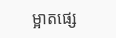ម្អាតផ្សេ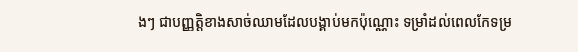ងៗ ជាបញ្ញត្តិខាងសាច់ឈាមដែលបង្គាប់មកប៉ុណ្ណោះ ទម្រាំដល់ពេលកែទម្រ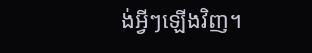ង់អ្វីៗឡើងវិញ។